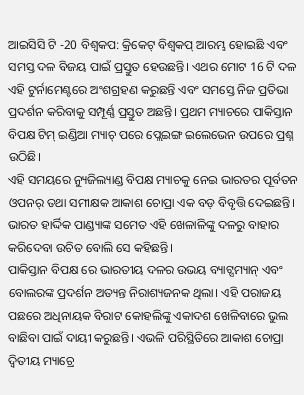ଆଇସିସି ଟି -20 ବିଶ୍ୱକପ: କ୍ରିକେଟ୍ ବିଶ୍ୱକପ୍ ଆରମ୍ଭ ହୋଇଛି ଏବଂ ସମସ୍ତ ଦଳ ବିଜୟ ପାଇଁ ପ୍ରସ୍ତୁତ ହେଉଛନ୍ତି। ଏଥର ମୋଟ 16 ଟି ଦଳ ଏହି ଟୁର୍ନାମେଣ୍ଟରେ ଅଂଶଗ୍ରହଣ କରୁଛନ୍ତି ଏବଂ ସମସ୍ତେ ନିଜ ପ୍ରତିଭା ପ୍ରଦର୍ଶନ କରିବାକୁ ସମ୍ପୂର୍ଣ୍ଣ ପ୍ରସ୍ତୁତ ଅଛନ୍ତି। ପ୍ରଥମ ମ୍ୟାଚରେ ପାକିସ୍ତାନ ବିପକ୍ଷ ଟିମ୍ ଇଣ୍ଡିଆ ମ୍ୟାଚ୍ ପରେ ପ୍ଲେଇଙ୍ଗ ଇଲେଭେନ ଉପରେ ପ୍ରଶ୍ନ ଉଠିଛି।
ଏହି ସମୟରେ ନ୍ୟୁଜିଲ୍ୟାଣ୍ଡ ବିପକ୍ଷ ମ୍ୟାଚକୁ ନେଇ ଭାରତର ପୂର୍ବତନ ଓପନର୍ ତଥା ସମୀକ୍ଷକ ଆକାଶ ଚୋପ୍ରା ଏକ ବଡ଼ ବିବୃତ୍ତି ଦେଇଛନ୍ତି। ଭାରତ ହାର୍ଦ୍ଦିକ ପାଣ୍ଡ୍ୟାଙ୍କ ସମେତ ଏହି ଖେଳାଳିଙ୍କୁ ଦଳରୁ ବାହାର କରିଦେବା ଉଚିତ ବୋଲି ସେ କହିଛନ୍ତି।
ପାକିସ୍ତାନ ବିପକ୍ଷ ରେ ଭାରତୀୟ ଦଳର ଉଭୟ ବ୍ୟାଟ୍ସମ୍ୟାନ୍ ଏବଂ ବୋଲରଙ୍କ ପ୍ରଦର୍ଶନ ଅତ୍ୟନ୍ତ ନିରାଶ୍ୟଜନକ ଥିଲା। ଏହି ପରାଜୟ ପଛରେ ଅଧିନାୟକ ବିରାଟ କୋହଲିଙ୍କୁ ଏକାଦଶ ଖେଳିବାରେ ଭୁଲ ବାଛିବା ପାଇଁ ଦାୟୀ କରୁଛନ୍ତି। ଏଭଳି ପରିସ୍ଥିତିରେ ଆକାଶ ଚୋପ୍ରା ଦ୍ୱିତୀୟ ମ୍ୟାଚ୍ରେ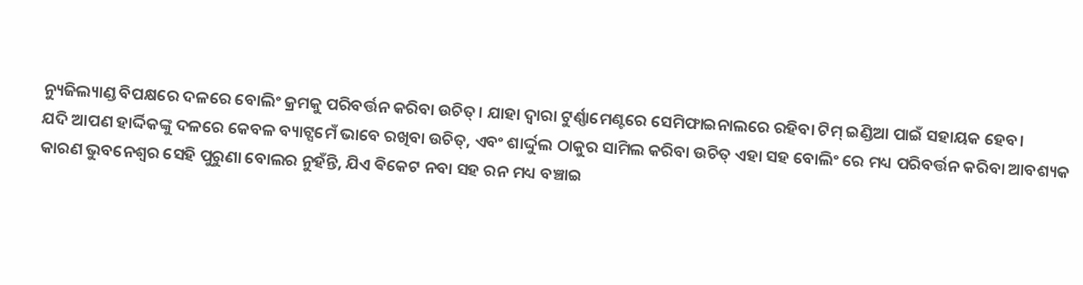ନ୍ୟୁଜିଲ୍ୟାଣ୍ଡ ବିପକ୍ଷରେ ଦଳରେ ବୋଲିଂ କ୍ରମକୁ ପରିବର୍ତ୍ତନ କରିବା ଉଚିତ୍। ଯାହା ଦ୍ୱାରା ଟୁର୍ଣ୍ଣାମେଣ୍ଟରେ ସେମିଫାଇନାଲରେ ରହିବା ଟିମ୍ ଇଣ୍ଡିଆ ପାଇଁ ସହାୟକ ହେବ।
ଯଦି ଆପଣ ହାର୍ଦ୍ଦିକଙ୍କୁ ଦଳରେ କେବଳ ବ୍ୟାଟ୍ସମେଁ ଭାବେ ରଖିବା ଉଚିତ୍, ଏବଂ ଶାର୍ଦ୍ଦୁଲ ଠାକୁର ସାମିଲ କରିବା ଉଚିତ୍ ଏହା ସହ ବୋଲିଂ ରେ ମଧ୍ୟ ପରିବର୍ତ୍ତନ କରିବା ଆବଶ୍ୟକ କାରଣ ଭୁବନେଶ୍ୱର ସେହି ପୁରୁଣା ବୋଲର ନୁହଁନ୍ତି, ଯିଏ ଵିକେଟ ନବା ସହ ରନ ମଧ୍ୟ ବଞ୍ଚାଇ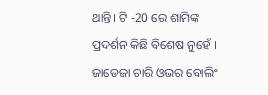ଥାନ୍ତି। ଟି -20 ରେ ଶାମିଙ୍କ ପ୍ରଦର୍ଶନ କିଛି ବିଶେଷ ନୁହେଁ । ଜାଡେଜା ଚାରି ଓଭର ବୋଲିଂ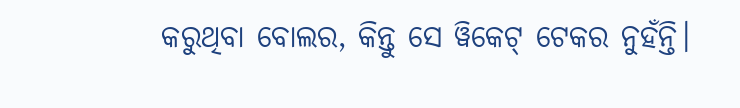କରୁଥିବା ବୋଲର, କିନ୍ତୁ ସେ ୱିକେଟ୍ ଟେକର ନୁହଁନ୍ତି।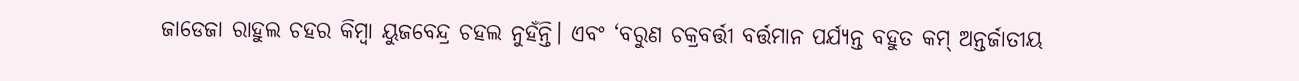ଜାଡେଜା ରାହୁଲ ଚହର କିମ୍ବା ୟୁଜବେନ୍ଦ୍ର ଚହଲ ନୁହଁନ୍ତି। ଏବଂ ‘ବରୁଣ ଚକ୍ରବର୍ତ୍ତୀ ବର୍ତ୍ତମାନ ପର୍ଯ୍ୟନ୍ତ ବହୁତ କମ୍ ଅନ୍ତର୍ଜାତୀୟ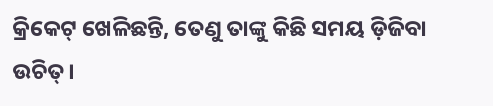କ୍ରିକେଟ୍ ଖେଳିଛନ୍ତି, ତେଣୁ ତାଙ୍କୁ କିଛି ସମୟ ଡ଼ିଜିବା ଉଚିତ୍।